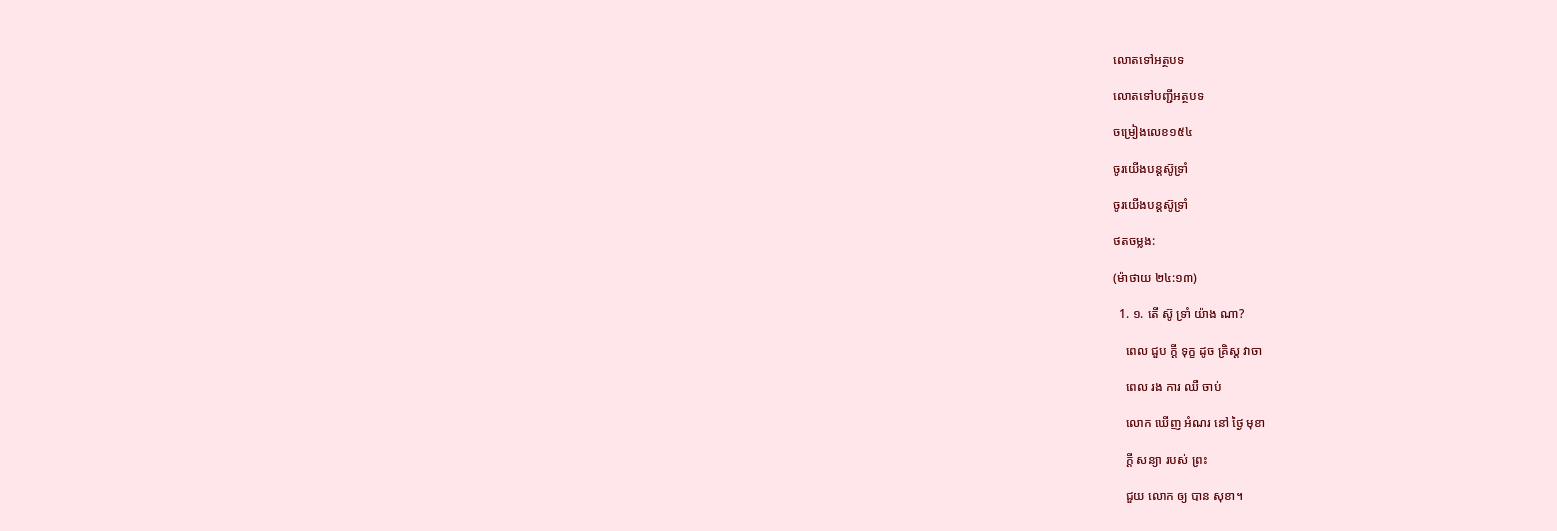លោតទៅអត្ថបទ

លោតទៅបញ្ជីអត្ថបទ

ចម្រៀងលេខ១៥៤

ចូរយើងបន្តស៊ូទ្រាំ

ចូរយើងបន្តស៊ូទ្រាំ

ថតចម្លង:

(ម៉ាថាយ ២៤:១៣)

  1. ១. តើ ស៊ូ ទ្រាំ យ៉ាង ណា?

    ពេល ជួប ក្ដី ទុក្ខ ដូច គ្រិស្ត វាចា

    ពេល រង ការ ឈឺ ចាប់

    លោក ឃើញ អំណរ នៅ ថ្ងៃ មុខា

    ក្ដី សន្យា របស់ ព្រះ

    ជួយ លោក ឲ្យ បាន សុខា។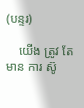(បន្ទរ)

    យើង ត្រូវ តែ មាន ការ ស៊ូ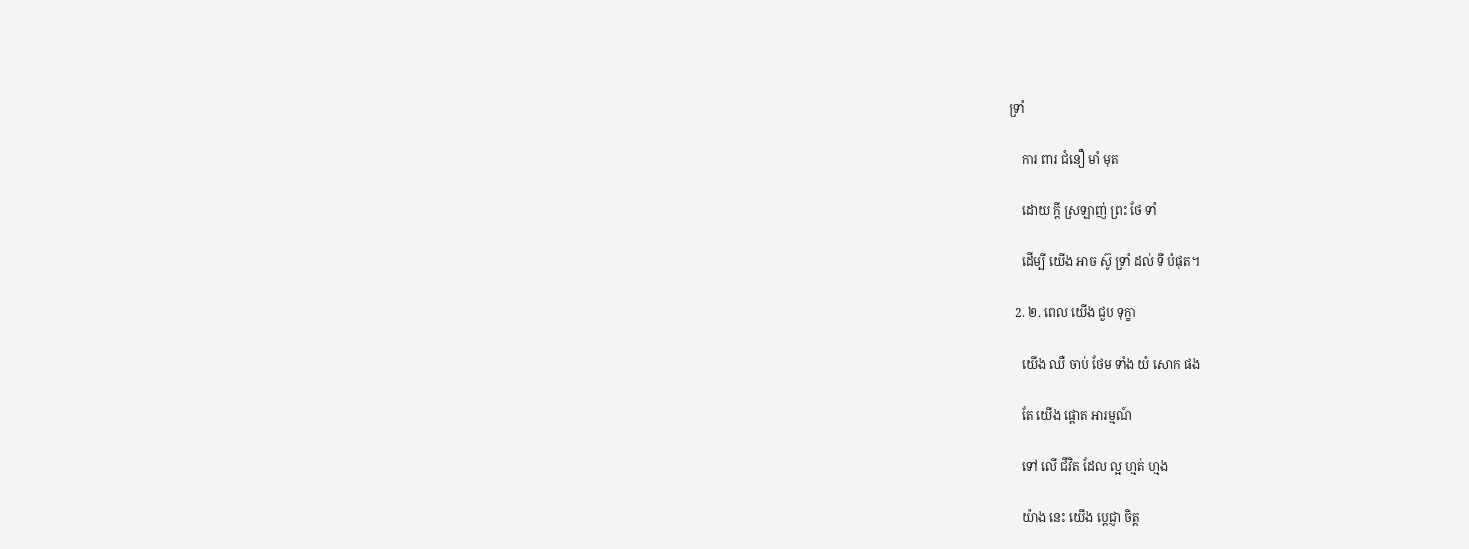ទ្រាំ

    ការ ពារ ជំនឿ មាំ មុត

    ដោយ ក្ដី ស្រឡាញ់ ព្រះ ថែ ទាំ

    ដើម្បី យើង អាច ស៊ូ ទ្រាំ ដល់ ទី បំផុត។

  2. ២. ពេល យើង ជួប ទុក្ខា

    យើង ឈឺ ចាប់ ថែម ទាំង យំ សោក ផង

    តែ យើង ផ្ដោត អារម្មណ៍

    ទៅ លើ ជីវិត ដែល ល្អ ហ្មត់ ហ្មង

    យ៉ាង នេះ យើង ប្ដេជ្ញា ចិត្ត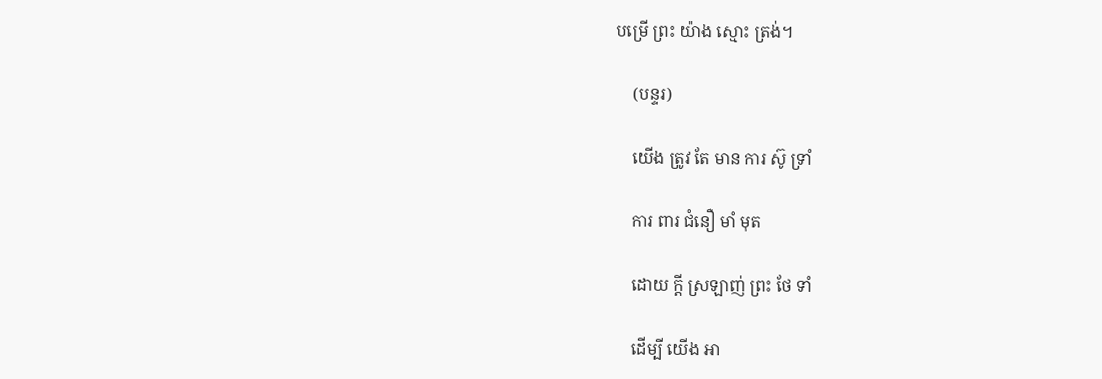បម្រើ ព្រះ យ៉ាង ស្មោះ ត្រង់។

    (បន្ទរ)

    យើង ត្រូវ តែ មាន ការ ស៊ូ ទ្រាំ

    ការ ពារ ជំនឿ មាំ មុត

    ដោយ ក្ដី ស្រឡាញ់ ព្រះ ថែ ទាំ

    ដើម្បី យើង អា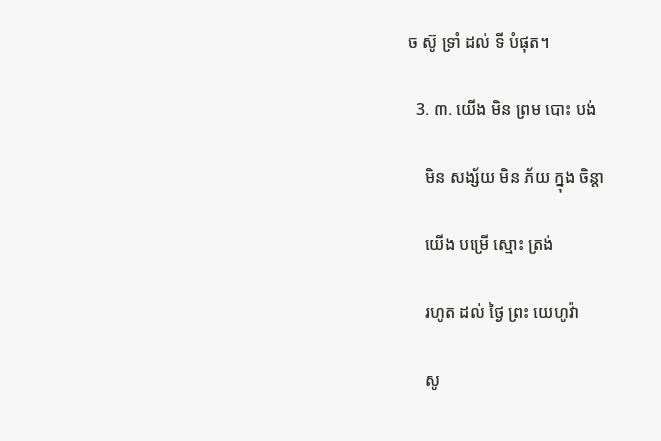ច ស៊ូ ទ្រាំ ដល់ ទី បំផុត។

  3. ៣. យើង មិន ព្រម បោះ បង់

    មិន សង្ស័យ មិន ភ័យ ក្នុង ចិន្ដា

    យើង បម្រើ ស្មោះ ត្រង់

    រហូត ដល់ ថ្ងៃ ព្រះ យេហូវ៉ា

    សូ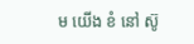ម យើង ខំ នៅ ស៊ូ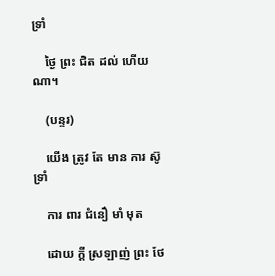ទ្រាំ

    ថ្ងៃ ព្រះ ជិត ដល់ ហើយ ណា។

    (បន្ទរ)

    យើង ត្រូវ តែ មាន ការ ស៊ូ ទ្រាំ

    ការ ពារ ជំនឿ មាំ មុត

    ដោយ ក្ដី ស្រឡាញ់ ព្រះ ថែ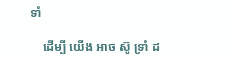ទាំ

    ដើម្បី យើង អាច ស៊ូ ទ្រាំ ដ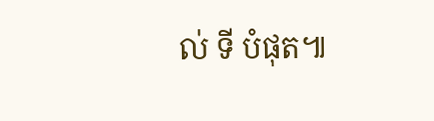ល់ ទី បំផុត៕